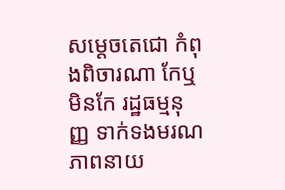សម្តេចតេជោ កំពុងពិចារណា កែឬ មិនកែ រដ្ឋធម្មនុញ្ញ ទាក់ទងមរណភាពនាយ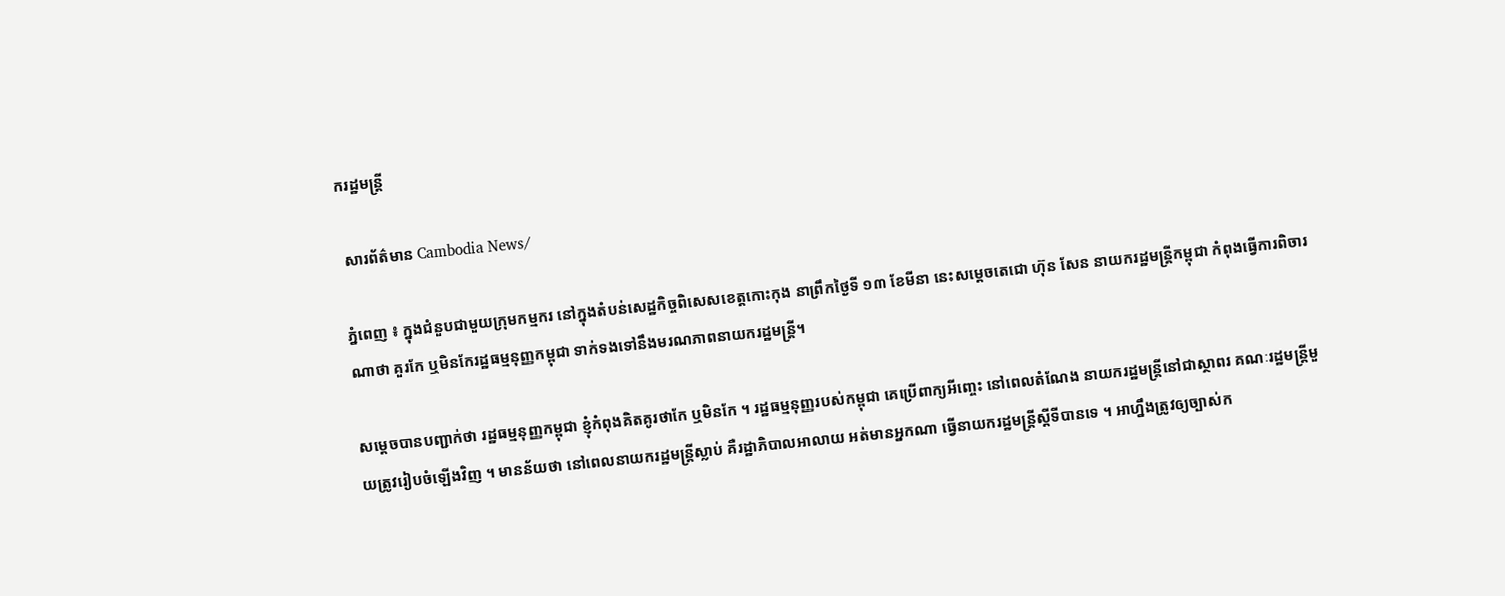ករដ្ឋមន្ត្រី

 សារព័ត៌មាន Cambodia News/

ភ្នំពេញ ៖ ក្នុងជំនួបជាមួយក្រុមកម្មករ នៅក្នុងតំបន់សេដ្ឋកិច្ចពិសេសខេត្តកោះកុង នាព្រឹកថ្ងៃទី ១៣ ខែមីនា នេះសម្តេចតេជោ ហ៊ុន សែន នាយករដ្ឋមន្រ្តីកម្ពុជា កំពុងធ្វើការពិចារណាថា គួរកែ ឬមិនកែរដ្ឋធម្មនុញ្ញកម្ពុជា ទាក់ទងទៅនឹងមរណភាពនាយករដ្ឋមន្រ្តី។

សម្តេចបានបញ្ជាក់ថា រដ្ឋធម្មនុញ្ញកម្ពុជា ខ្ញុំកំពុងគិតគូរថាកែ ឬមិនកែ ។ រដ្ឋធម្មនុញ្ញរបស់កម្ពុជា គេប្រើពាក្យអីញ្ចេះ នៅពេលតំណែង នាយករដ្ឋមន្ត្រីនៅជាស្ថាពរ គណៈរដ្ឋមន្ត្រីមួយត្រូវរៀបចំឡើងវិញ ។ មានន័យថា នៅពេលនាយករដ្ឋមន្ត្រីស្លាប់ គឺរដ្ឋាភិបាលអាលាយ អត់មានអ្នកណា ធ្វើនាយករដ្ឋមន្ត្រីស្តីទីបានទេ ។ អាហ្នឹងត្រូវឲ្យច្បាស់ក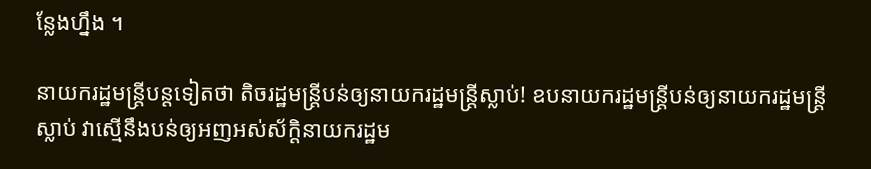ន្លែងហ្នឹង ។

នាយករដ្ឋមន្រ្តីបន្តទៀតថា តិចរដ្ឋមន្ត្រីបន់ឲ្យនាយករដ្ឋមន្ត្រីស្លាប់! ឧបនាយករដ្ឋមន្ត្រីបន់ឲ្យនាយករដ្ឋមន្ត្រីស្លាប់ វាស្មើនឹងបន់ឲ្យអញអស់ស័ក្តិនាយករដ្ឋម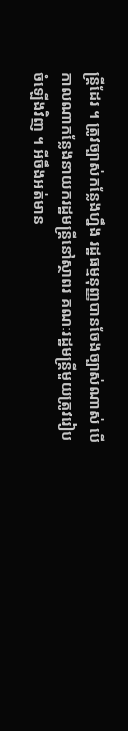ន្ត្រីដែរ ។ ត្រូវច្បាស់កន្លែងហ្នឹង រដ្ឋធម្មនុញ្ញបានចែងច្បាស់ណាស់ បើកាលណាកន្លែងនាយករដ្ឋមន្ត្រីនៅស្ថាពរ គណៈរដ្ឋមន្ត្រីមួយត្រូវរៀបចំឡើងវិញ ។ អីចឹងអត់មាន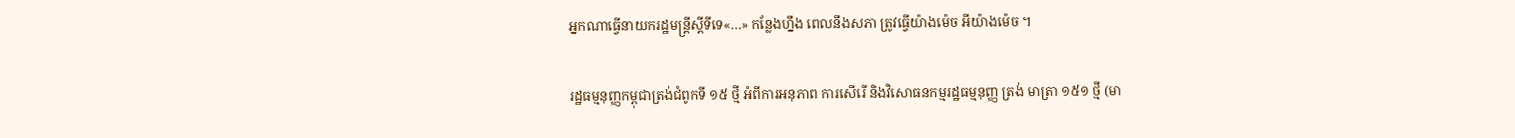អ្នកណាធ្វើនាយករដ្ឋមន្ត្រីស្តីទីទេ«…» កន្លែងហ្នឹង ពេលនឹងសភា ត្រូវធ្វើយ៉ាងម៉េច អីយ៉ាងម៉េច ។

រដ្ឋធម្មនុញ្ញកម្ពុជាត្រង់ជំពូកទី ១៥ ថ្មី អំពីការអនុភាព ការសើរើ និងវិសោធនកម្មរដ្ឋធម្មនុញ្ញ ត្រង់ មាត្រា ១៥១ ថ្មី (មា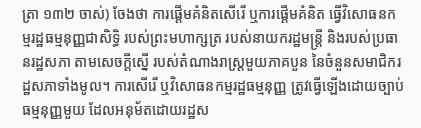ត្រា ១៣២ ចាស់) ចែងថា ការផ្ដើមគំនិតសើរើ ឬការផ្ដើមគំនិត ធ្វើវិសោធនកម្មរដ្ឋធម្មនុញ្ញជាសិទ្ធិ របស់ព្រះមហាក្សត្រ របស់នាយករដ្ឋមន្ត្រី និងរបស់ប្រធានរដ្ឋសភា តាមសេចក្ដីស្នើ របស់តំណាងរាស្ត្រមួយភាគបួន នៃចំនួនសមាជិករដ្ឋសភាទាំងមូល។ ការសើរើ ឬវិសោធនកម្មរដ្ឋធម្មនុញ្ញ ត្រូវធ្វើឡើងដោយច្បាប់ធម្មនុញ្ញមួយ ដែលអនុម័តដោយរដ្ឋស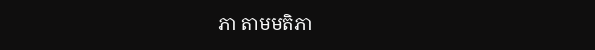ភា តាមមតិភា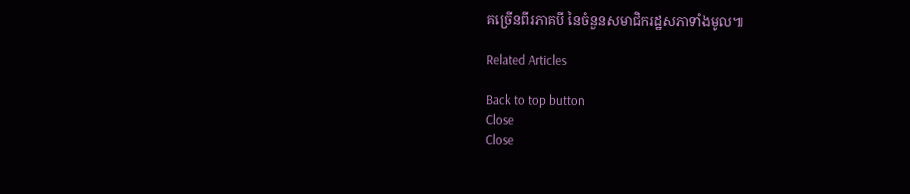គច្រើនពីរភាគបី នៃចំនួនសមាជិករដ្ឋសភាទាំងមូល៕

Related Articles

Back to top button
Close
Close